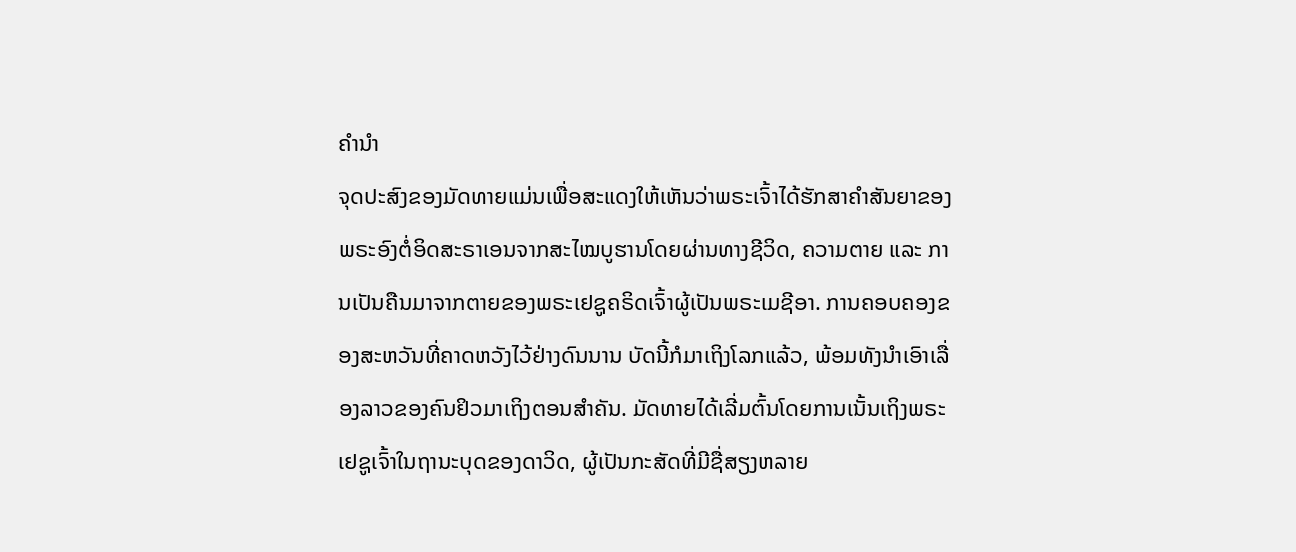ຄຳນຳ
ຈຸດປະສົງຂອງມັດທາຍແມ່ນເພື່ອສະແດງໃຫ້ເຫັນວ່າພຣະເຈົ້າໄດ້ຮັກສາຄຳສັນຍາຂອງພຣະອົງຕໍ່ອິດສະຣາເອນຈາກສະໄໝບູຮານໂດຍຜ່ານທາງຊີວິດ, ຄວາມຕາຍ ແລະ ການເປັນຄືນມາຈາກຕາຍຂອງພຣະເຢຊູຄຣິດເຈົ້າຜູ້ເປັນພຣະເມຊີອາ. ການຄອບຄອງຂອງສະຫວັນທີ່ຄາດຫວັງໄວ້ຢ່າງດົນນານ ບັດນີ້ກໍມາເຖິງໂລກແລ້ວ, ພ້ອມທັງນຳເອົາເລື່ອງລາວຂອງຄົນຢິວມາເຖິງຕອນສຳຄັນ. ມັດທາຍໄດ້ເລີ່ມຕົ້ນໂດຍການເນັ້ນເຖິງພຣະເຢຊູເຈົ້າໃນຖານະບຸດຂອງດາວິດ, ຜູ້ເປັນກະສັດທີ່ມີຊື່ສຽງຫລາຍ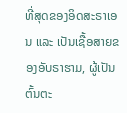ທີ່ສຸດຂອງອິດສະຣາເອນ ແລະ ເປັນເຊື້ອສາຍຂອງອັບຣາຮາມ, ຜູ້ເປັນຕົ້ນຕະ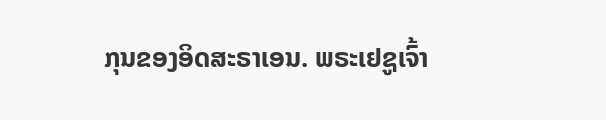ກຸນຂອງອິດສະຣາເອນ. ພຣະເຢຊູເຈົ້າ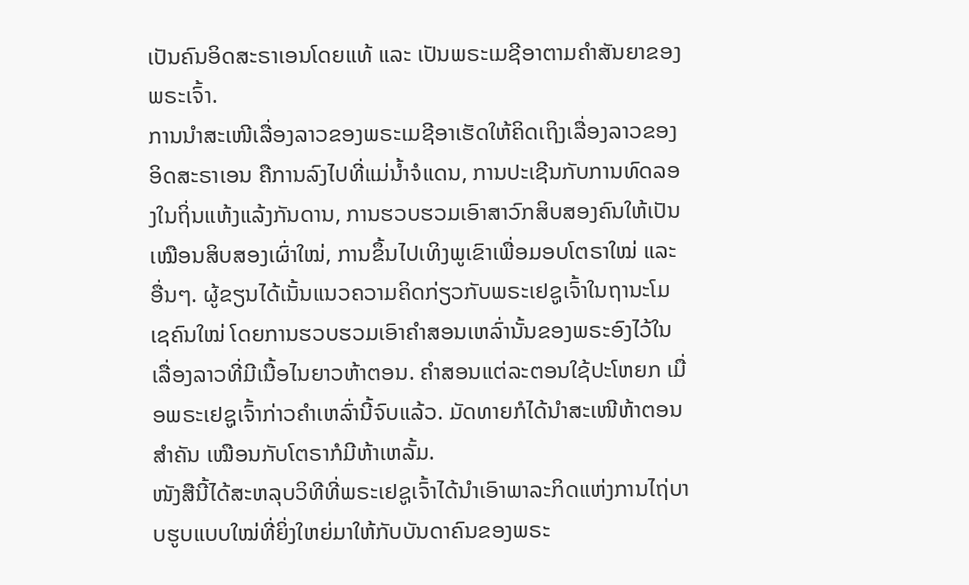ເປັນຄົນອິດສະຣາເອນໂດຍແທ້ ແລະ ເປັນພຣະເມຊີອາຕາມຄຳສັນຍາຂອງພຣະເຈົ້າ.
ການນຳສະເໜີເລື່ອງລາວຂອງພຣະເມຊີອາເຮັດໃຫ້ຄິດເຖິງເລື່ອງລາວຂອງອິດສະຣາເອນ ຄືການລົງໄປທີ່ແມ່ນ້ຳຈໍແດນ, ການປະເຊີນກັບການທົດລອງໃນຖິ່ນແຫ້ງແລ້ງກັນດານ, ການຮວບຮວມເອົາສາວົກສິບສອງຄົນໃຫ້ເປັນເໝືອນສິບສອງເຜົ່າໃໝ່, ການຂຶ້ນໄປເທິງພູເຂົາເພື່ອມອບໂຕຣາໃໝ່ ແລະ ອື່ນໆ. ຜູ້ຂຽນໄດ້ເນັ້ນແນວຄວາມຄິດກ່ຽວກັບພຣະເຢຊູເຈົ້າໃນຖານະໂມເຊຄົນໃໝ່ ໂດຍການຮວບຮວມເອົາຄຳສອນເຫລົ່ານັ້ນຂອງພຣະອົງໄວ້ໃນເລື່ອງລາວທີ່ມີເນື້ອໄນຍາວຫ້າຕອນ. ຄຳສອນແຕ່ລະຕອນໃຊ້ປະໂຫຍກ ເມື່ອພຣະເຢຊູເຈົ້າກ່າວຄຳເຫລົ່ານີ້ຈົບແລ້ວ. ມັດທາຍກໍໄດ້ນຳສະເໜີຫ້າຕອນສຳຄັນ ເໝືອນກັບໂຕຣາກໍມີຫ້າເຫລັ້ມ.
ໜັງສືນີ້ໄດ້ສະຫລຸບວິທີທີ່ພຣະເຢຊູເຈົ້າໄດ້ນຳເອົາພາລະກິດແຫ່ງການໄຖ່ບາບຮູບແບບໃໝ່ທີ່ຍິ່ງໃຫຍ່ມາໃຫ້ກັບບັນດາຄົນຂອງພຣະ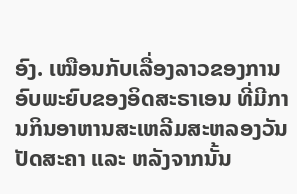ອົງ. ເໝືອນກັບເລື່ອງລາວຂອງການອົບພະຍົບຂອງອິດສະຣາເອນ ທີ່ມີການກິນອາຫານສະເຫລີມສະຫລອງວັນປັດສະຄາ ແລະ ຫລັງຈາກນັ້ນ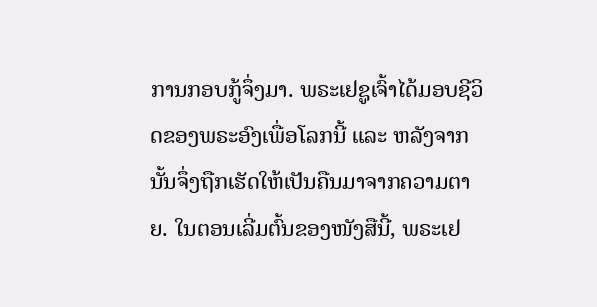ການກອບກູ້ຈຶ່ງມາ. ພຣະເຢຊູເຈົ້າໄດ້ມອບຊີວິດຂອງພຣະອົງເພື່ອໂລກນີ້ ແລະ ຫລັງຈາກນັ້ນຈຶ່ງຖືກເຮັດໃຫ້ເປັນຄືນມາຈາກຄວາມຕາຍ. ໃນຕອນເລີ່ມຕົ້ນຂອງໜັງສືນີ້, ພຣະເຢ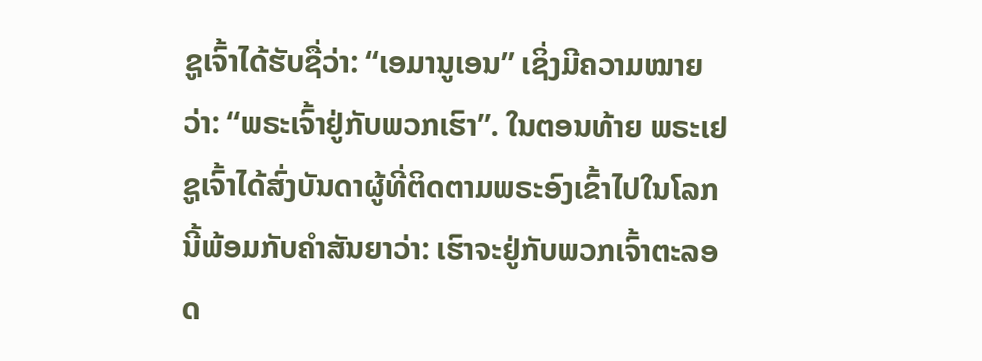ຊູເຈົ້າໄດ້ຮັບຊື່ວ່າ: “ເອມານູເອນ” ເຊິ່ງມີຄວາມໝາຍວ່າ: “ພຣະເຈົ້າຢູ່ກັບພວກເຮົາ”. ໃນຕອນທ້າຍ ພຣະເຢຊູເຈົ້າໄດ້ສົ່ງບັນດາຜູ້ທີ່ຕິດຕາມພຣະອົງເຂົ້າໄປໃນໂລກນີ້ພ້ອມກັບຄຳສັນຍາວ່າ: ເຮົາຈະຢູ່ກັບພວກເຈົ້າຕະລອດ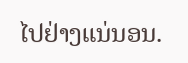ໄປຢ່າງແນ່ນອນ.